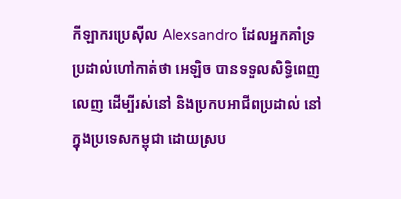កីឡាករប្រេស៊ីល Alexsandro ដែលអ្នកគាំទ្រប្រដាល់ហៅកាត់ថា អេឡិច បានទទួលសិទ្ធិពេញលេញ ដើម្បីរស់នៅ និងប្រកបអាជីពប្រដាល់ នៅក្នុងប្រទេសកម្ពុជា ដោយស្រប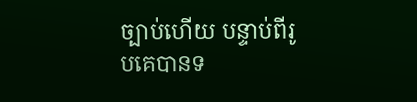ច្បាប់ហើយ បន្ទាប់ពីរូបគេបានទ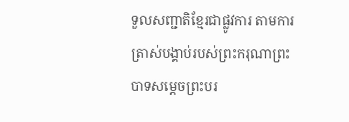ទួលសញ្ជាតិខ្មែរជាផ្លូវការ តាមការត្រាស់បង្គាប់របស់ព្រះករុណាព្រះបាទសម្តេចព្រះបរ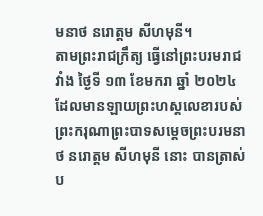មនាថ នរោត្តម សីហមុនី។
តាមព្រះរាជក្រឹត្យ ធ្វើនៅព្រះបរមរាជវាំង ថ្ងៃទី ១៣ ខែមករា ឆ្នាំ ២០២៤ ដែលមានឡាយព្រះហស្តលេខារបស់ព្រះករុណាព្រះបាទសម្តេចព្រះបរមនាថ នរោត្តម សីហមុនី នោះ បានត្រាស់ប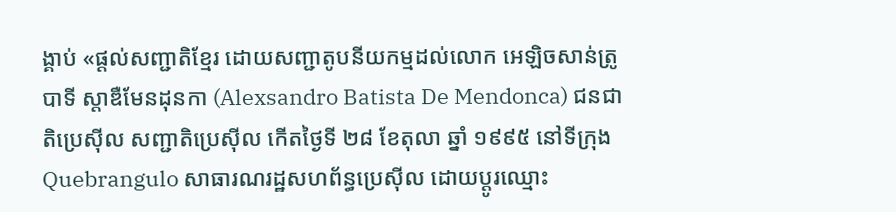ង្គាប់ «ផ្តល់សញ្ជាតិខ្មែរ ដោយសញ្ជាតូបនីយកម្មដល់លោក អេឡិចសាន់ត្រូ បាទី ស្តាឌឺមែនដុនកា (Alexsandro Batista De Mendonca) ជនជាតិប្រេស៊ីល សញ្ជាតិប្រេស៊ីល កើតថ្ងៃទី ២៨ ខែតុលា ឆ្នាំ ១៩៩៥ នៅទីក្រុង Quebrangulo សាធារណរដ្ឋសហព័ន្ធប្រេស៊ីល ដោយប្តូរឈ្មោះ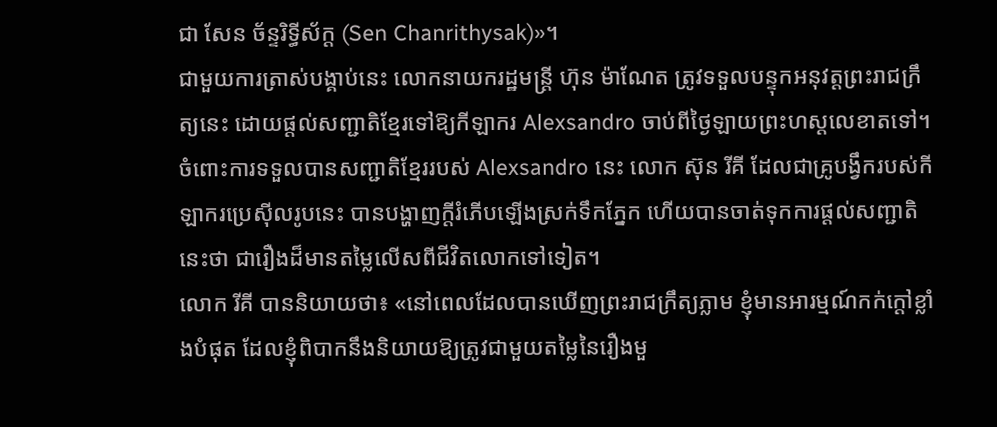ជា សែន ច័ន្ទរិទ្ធីស័ក្ត (Sen Chanrithysak)»។
ជាមួយការត្រាស់បង្គាប់នេះ លោកនាយករដ្ឋមន្រ្តី ហ៊ុន ម៉ាណែត ត្រូវទទួលបន្ទុកអនុវត្តព្រះរាជក្រឹត្យនេះ ដោយផ្តល់សញ្ជាតិខ្មែរទៅឱ្យកីឡាករ Alexsandro ចាប់ពីថ្ងៃឡាយព្រះហស្តលេខាតទៅ។
ចំពោះការទទួលបានសញ្ជាតិខ្មែររបស់ Alexsandro នេះ លោក ស៊ុន រីគី ដែលជាគ្រូបង្វឹករបស់កីឡាករប្រេស៊ីលរូបនេះ បានបង្ហាញក្តីរំភើបឡើងស្រក់ទឹកភ្នែក ហើយបានចាត់ទុកការផ្តល់សញ្ជាតិនេះថា ជារឿងដ៏មានតម្លៃលើសពីជីវិតលោកទៅទៀត។
លោក រីគី បាននិយាយថា៖ «នៅពេលដែលបានឃើញព្រះរាជក្រឹត្យភ្លាម ខ្ញុំមានអារម្មណ៍កក់ក្តៅខ្លាំងបំផុត ដែលខ្ញុំពិបាកនឹងនិយាយឱ្យត្រូវជាមួយតម្លៃនៃរឿងមួ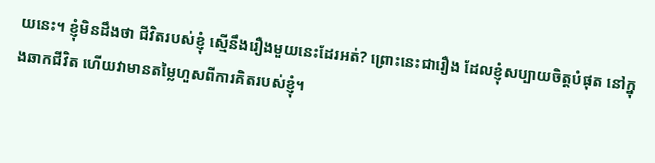យនេះ។ ខ្ញុំមិនដឹងថា ជីវិតរបស់ខ្ញុំ ស្មើនឹងរឿងមួយនេះដែរអត់? ព្រោះនេះជារឿង ដែលខ្ញុំសប្បាយចិត្តបំផុត នៅក្នុងឆាកជីវិត ហើយវាមានតម្លៃហួសពីការគិតរបស់ខ្ញុំ។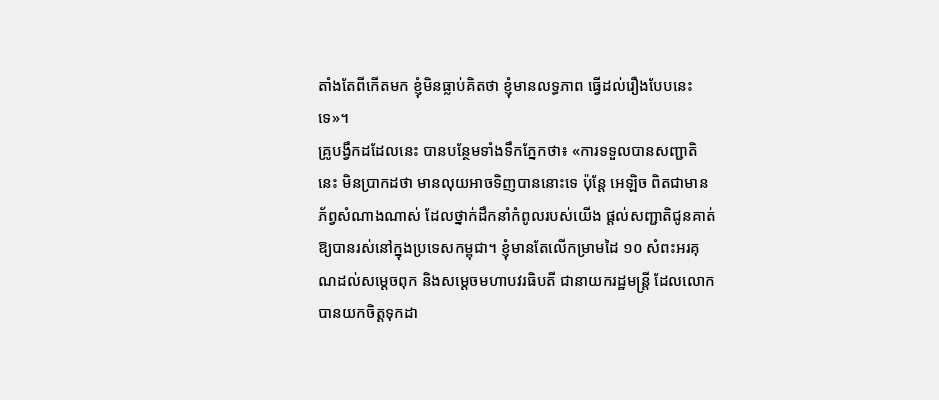តាំងតែពីកើតមក ខ្ញុំមិនធ្លាប់គិតថា ខ្ញុំមានលទ្ធភាព ធ្វើដល់រឿងបែបនេះទេ»។
គ្រូបង្វឹកដដែលនេះ បានបន្ថែមទាំងទឹកភ្នែកថា៖ «ការទទួលបានសញ្ជាតិនេះ មិនប្រាកដថា មានលុយអាចទិញបាននោះទេ ប៉ុន្តែ អេឡិច ពិតជាមានភ័ព្វសំណាងណាស់ ដែលថ្នាក់ដឹកនាំកំពូលរបស់យើង ផ្តល់សញ្ជាតិជូនគាត់ឱ្យបានរស់នៅក្នុងប្រទេសកម្ពុជា។ ខ្ញុំមានតែលើកម្រាមដៃ ១០ សំពះអរគុណដល់សម្តេចពុក និងសម្តេចមហាបវរធិបតី ជានាយករដ្ឋមន្រ្តី ដែលលោកបានយកចិត្តទុកដា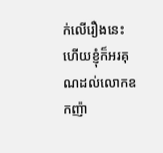ក់លើរឿងនេះ ហើយខ្ញុំក៏អរគុណដល់លោកឧកញ៉ា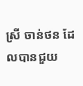ស្រី ចាន់ថន ដែលបានជួយ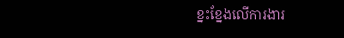ខ្នះខ្នែងលើការងារ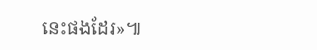នេះផងដែរ»៕